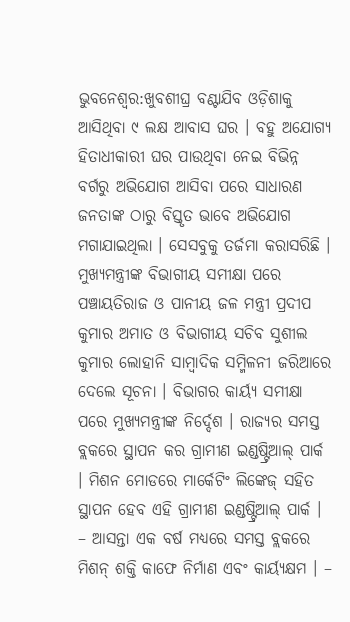ଭୁବନେଶ୍ୱର:ଖୁବଶୀଘ୍ର ବଣ୍ଟାଯିବ ଓଡ଼ିଶାକୁ ଆସିଥିବା ୯ ଲକ୍ଷ ଆବାସ ଘର । ବହୁ ଅଯୋଗ୍ୟ ହିତାଧୀକାରୀ ଘର ପାଉଥିବା ନେଇ ବିଭିନ୍ନ ବର୍ଗରୁ ଅଭିଯୋଗ ଆସିବା ପରେ ସାଧାରଣ ଜନତାଙ୍କ ଠାରୁ ବିସ୍ତୃତ ଭାବେ ଅଭିଯୋଗ ମଗାଯାଇଥିଲା । ସେସବୁକୁ ତର୍ଜମା କରାସରିଛି । ମୁଖ୍ୟମନ୍ତ୍ରୀଙ୍କ ବିଭାଗୀୟ ସମୀକ୍ଷା ପରେ ପଞ୍ଚାୟତିରାଜ ଓ ପାନୀୟ ଜଳ ମନ୍ତ୍ରୀ ପ୍ରଦୀପ କୁମାର ଅମାତ ଓ ବିଭାଗୀୟ ସଚିବ ସୁଶୀଲ କୁମାର ଲୋହାନି ସାମ୍ୱାଦିକ ସମ୍ମିଳନୀ ଜରିଆରେ ଦେଲେ ସୂଚନା । ବିଭାଗର କାର୍ୟ୍ୟ ସମୀକ୍ଷା ପରେ ମୁଖ୍ୟମନ୍ତ୍ରୀଙ୍କ ନିର୍ଦ୍ଦେଶ । ରାଜ୍ୟର ସମସ୍ତ ବ୍ଲକରେ ସ୍ଥାପନ କର ଗ୍ରାମୀଣ ଇଣ୍ଡଷ୍ଟ୍ରିଆଲ୍ ପାର୍କ । ମିଶନ ମୋଡରେ ମାର୍କେଟିଂ ଲିଙ୍କେଜ୍ ସହିତ ସ୍ଥାପନ ହେବ ଏହି ଗ୍ରାମୀଣ ଇଣ୍ଡଷ୍ଟ୍ରିଆଲ୍ ପାର୍କ । – ଆସନ୍ତା ଏକ ବର୍ଷ ମଧ୍ୟରେ ସମସ୍ତ ବ୍ଲକରେ ମିଶନ୍ ଶକ୍ତି କାଫେ ନିର୍ମାଣ ଏବଂ କାର୍ୟ୍ୟକ୍ଷମ । –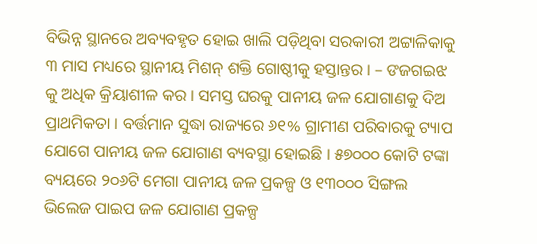ବିଭିନ୍ନ ସ୍ଥାନରେ ଅବ୍ୟବହୃତ ହୋଇ ଖାଲି ପଡ଼ିଥିବା ସରକାରୀ ଅଟ୍ଟାଳିକାକୁ ୩ ମାସ ମଧ୍ୟରେ ସ୍ଥାନୀୟ ମିଶନ୍ ଶକ୍ତି ଗୋଷ୍ଠୀକୁ ହସ୍ତାନ୍ତର । – ଙଜଗଇଝ କୁ ଅଧିକ କ୍ରିୟାଶୀଳ କର । ସମସ୍ତ ଘରକୁ ପାନୀୟ ଜଳ ଯୋଗାଣକୁ ଦିଅ ପ୍ରାଥମିକତା । ବର୍ତ୍ତମାନ ସୁଦ୍ଧା ରାଜ୍ୟରେ ୬୧% ଗ୍ରାମୀଣ ପରିବାରକୁ ଟ୍ୟାପ ଯୋଗେ ପାନୀୟ ଜଳ ଯୋଗାଣ ବ୍ୟବସ୍ଥା ହୋଇଛି । ୫୭୦୦୦ କୋଟି ଟଙ୍କା ବ୍ୟୟରେ ୨୦୬ଟି ମେଗା ପାନୀୟ ଜଳ ପ୍ରକଳ୍ପ ଓ ୧୩୦୦୦ ସିଙ୍ଗଲ ଭିଲେଜ ପାଇପ ଜଳ ଯୋଗାଣ ପ୍ରକଳ୍ପ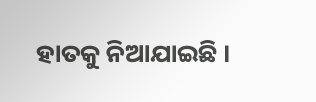ହାତକୁ ନିଆଯାଇଛି ।